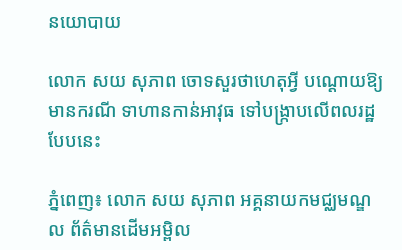នយោបាយ

លោក សយ សុភាព ចោទសួរថាហេតុអ្វី បណ្ដោយឱ្យមានករណី ទាហានកាន់អាវុធ ទៅបង្រ្កាបលើពលរដ្ឋបែបនេះ

ភ្នំពេញ៖ លោក សយ សុភាព អគ្គនាយកមជ្ឈមណ្ឌល ព័ត៌មានដើមអម្ពិល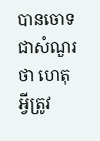បានចោទជាសំណួរថា ហេតុអ្វីត្រូវ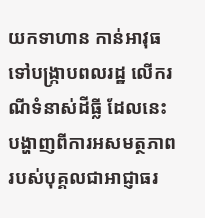យកទាហាន កាន់អាវុធ ទៅបង្រ្កាបពលរដ្ឋ លើករណីទំនាស់ដីធ្លី ដែលនេះបង្ហាញពីការអសមត្ថភាព របស់បុគ្គលជាអាជ្ញាធរ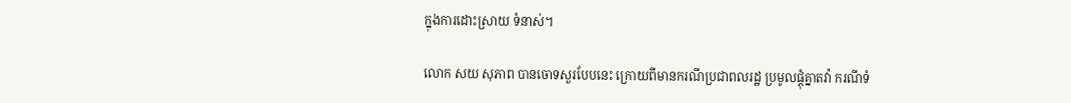ក្នុងការដោះស្រាយ ទំនាស់។

លោក សយ សុភាព បានចោទសួរបែបនេះ ក្រោយពីមានករណីប្រជាពលរដ្ឋ ប្រមូលផ្ដុំគ្នាតវ៉ា ករណីទំ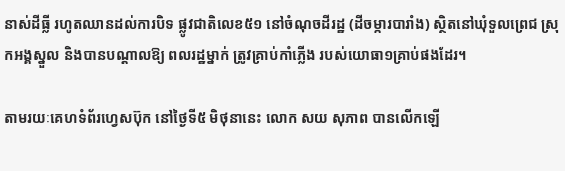នាស់ដីធ្លី រហូតឈានដល់ការបិទ ផ្លូវជាតិលេខ៥១ នៅចំណុចដីរដ្ឋ (ដីចម្ការបារាំង) ស្ថិតនៅឃុំទួលព្រេជ ស្រុកអង្គស្នួល និងបានបណ្ដាលឱ្យ ពលរដ្ឋម្នាក់ ត្រូវគ្រាប់កាំភ្លើង របស់យោធា១គ្រាប់ផងដែរ។

តាមរយៈគេហទំព័រហ្វេសប៊ុក នៅថ្ងៃទី៥ មិថុនានេះ លោក សយ សុភាព បានលើកឡើ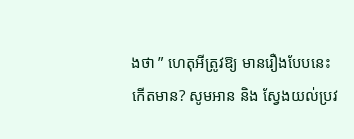ងថា ” ហេតុអីត្រូវឱ្យ មានរឿងបែបនេះកើតមាន? សូមអាន និង ស្វែងយល់ប្រវ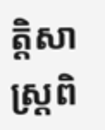ត្តិសាស្ត្រពិ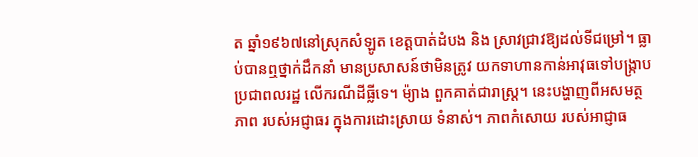ត ឆ្នាំ១៩៦៧នៅស្រុកសំឡូត ខេត្តបាត់ដំបង និង ស្រាវជ្រាវឱ្យដល់ទីជម្រៅ។ ធ្លាប់បានឮថ្នាក់ដឹកនាំ មានប្រសាសន៍ថាមិនត្រូវ យកទាហានកាន់អាវុធទៅបង្រ្កាប ប្រជាពលរដ្ឋ លើករណីដីធ្លីទេ។ ម៉្យាង ពួកគាត់ជារាស្ត្រ។ នេះបង្ហាញពីអសមត្ថភាព របស់អជ្ញាធរ ក្នុងការដោះស្រាយ ទំនាស់។ ភាពកំសោយ របស់អាជ្ញាធ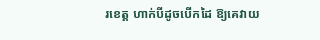រខេត្ត ហាក់បីដូចបើកដៃ ឱ្យគេវាយ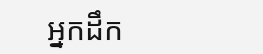អ្នកដឹក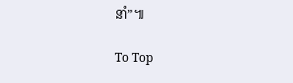នាំ”៕

To Top